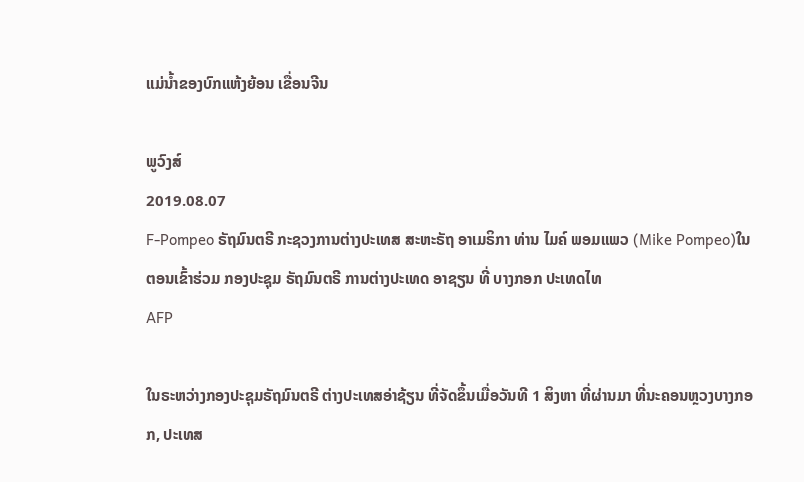ແມ່ນ້ຳຂອງບົກແຫ້ງຍ້ອນ ເຂື່ອນຈີນ

ພູວົງສ໌
2019.08.07
F-Pompeo ຣັຖມົນຕຣີ ກະຊວງການຕ່າງປະເທສ ສະຫະຣັຖ ອາເມຣິກາ ທ່ານ ໄມຄ໌ ພອມແພວ (Mike Pompeo)ໃນຕອນເຂົ້າຮ່ວມ ກອງປະຊຸມ ຣັຖມົນຕຣີ ການຕ່າງປະເທດ ອາຊຽນ ທີ່ ບາງກອກ ປະເທດໄທ
AFP

ໃນຣະຫວ່າງກອງປະຊຸມຣັຖມົນຕຣີ ຕ່າງປະເທສອ່າຊ້ຽນ ທີ່ຈັດຂຶ້ນເມື່ອວັນທີ 1 ສິງຫາ ທີ່ຜ່ານມາ ທີ່ນະຄອນຫຼວງບາງກອກ, ປະເທສ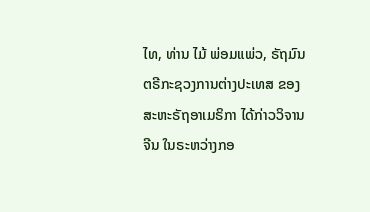ໄທ, ທ່ານ ໄມ້ ພ່ອມແພ່ວ, ຣັຖມົນຕຣີກະຊວງການຕ່າງປະເທສ ຂອງສະຫະຣັຖອາເມຣິກາ ໄດ້ກ່າວວິຈານຈີນ ໃນຣະຫວ່າງກອ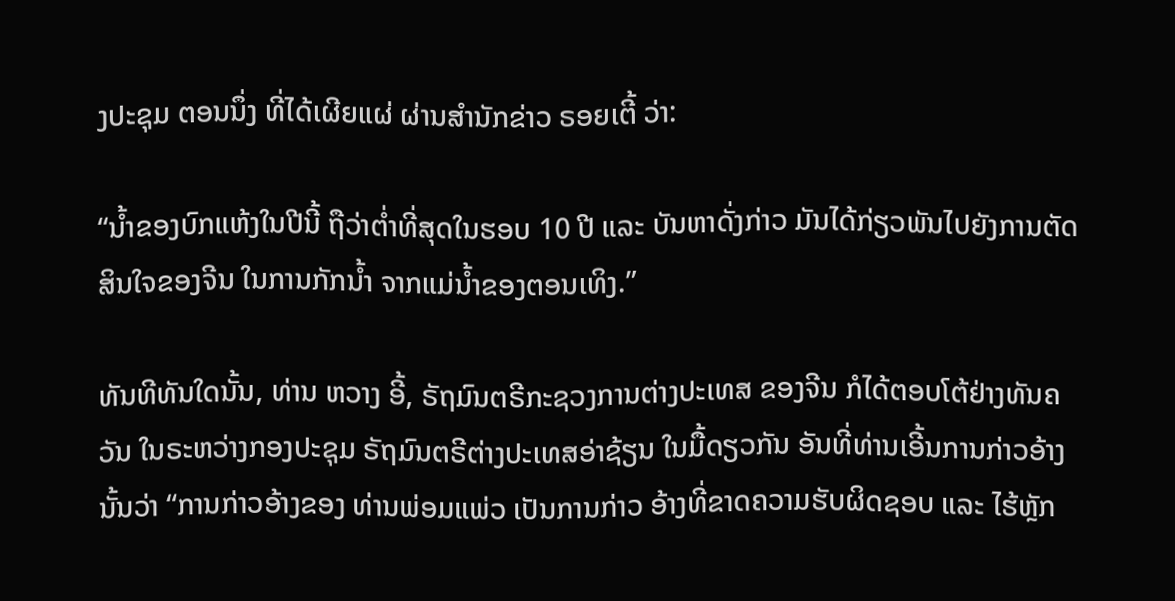ງປະຊຸມ ຕອນນຶ່ງ ທີ່ໄດ້ເຜີຍແຜ່ ຜ່ານສຳນັກຂ່າວ ຣອຍເຕີ້ ວ່າ:

“ນ້ຳຂອງບົກແຫ້ງໃນປີນີ້ ຖືວ່າຕ່ຳທີ່ສຸດໃນຮອບ 10 ປີ ແລະ ບັນຫາດັ່ງກ່າວ ມັນໄດ້ກ່ຽວພັນໄປຍັງການຕັດສິນໃຈຂອງຈີນ ໃນການກັກນ້ຳ ຈາກແມ່ນ້ຳຂອງຕອນເທິງ.”

ທັນທີທັນໃດນັ້ນ, ທ່ານ ຫວາງ ອີ້, ຣັຖມົນຕຣີກະຊວງການຕ່າງປະເທສ ຂອງຈີນ ກໍໄດ້ຕອບໂຕ້ຢ່າງທັນຄວັນ ໃນຣະຫວ່າງກອງປະຊຸມ ຣັຖມົນຕຣີຕ່າງປະເທສອ່າຊ້ຽນ ໃນມື້ດຽວກັນ ອັນທີ່ທ່ານເອີ້ນການກ່າວອ້າງນັ້ນວ່າ “ການກ່າວອ້າງຂອງ ທ່ານພ່ອມແພ່ວ ເປັນການກ່າວ ອ້າງທີ່ຂາດຄວາມຮັບຜິດຊອບ ແລະ ໄຮ້ຫຼັກ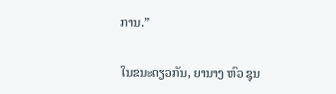ການ.”

ໃນຂນະດຽວກັນ, ຍານາງ ຫົວ ຊຸນ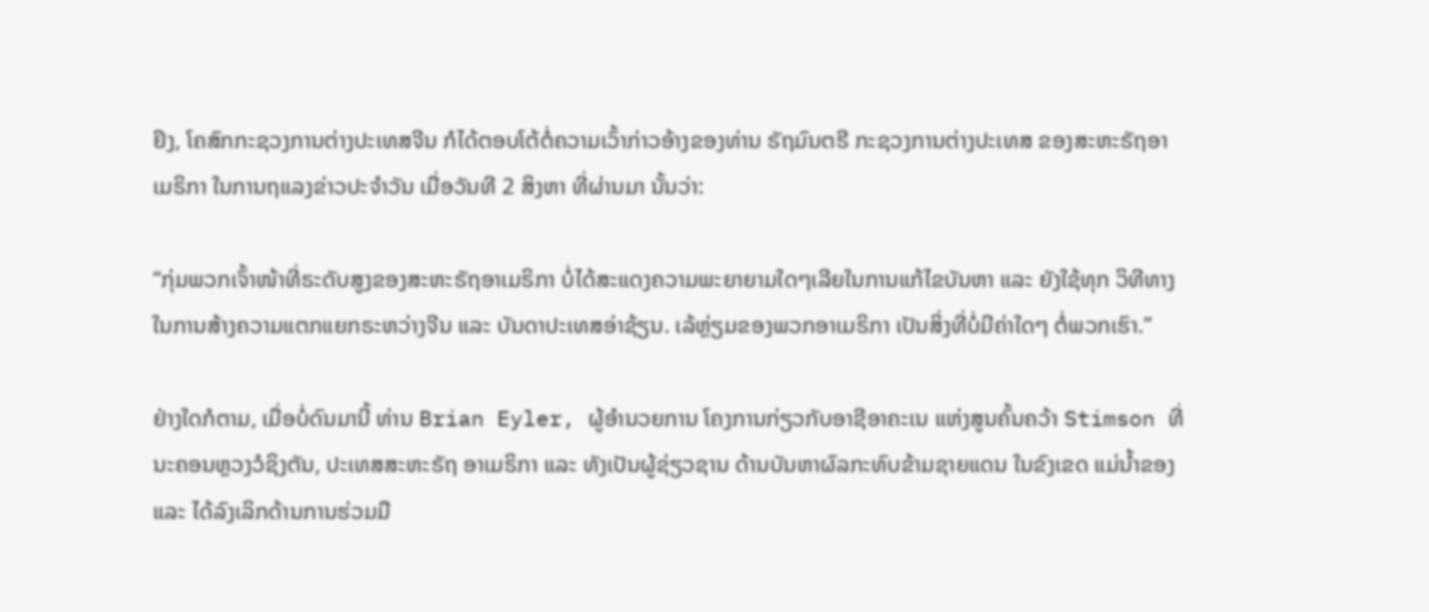ຢິງ, ໂຄສົກກະຊວງການຕ່າງປະເທສຈີນ ກໍໄດ້ຕອບໂຕ້ຕໍ່ຄວາມເວົ້າກ່າວອ້າງຂອງທ່ານ ຣັຖມົນຕຣີ ກະຊວງການຕ່າງປະເທສ ຂອງສະຫະຣັຖອາເມຣິກາ ໃນການຖແລງຂ່າວປະຈຳວັນ ເມື່ອວັນທີ 2 ສິງຫາ ທີ່ຜ່ານມາ ນັ້ນວ່າ:

“ກຸ່ມພວກເຈົ້າໜ້າທີ່ຣະດັບສູງຂອງສະຫະຣັຖອາເມຣິກາ ບໍ່ໄດ້ສະແດງຄວາມພະຍາຍາມໃດໆເລີຍໃນການແກ້ໄຂບັນຫາ ແລະ ຍັງໃຊ້ທຸກ ວິທີທາງໃນການສ້າງຄວາມແຕກແຍກຣະຫວ່າງຈີນ ແລະ ບັນດາປະເທສອ່າຊ້ຽນ. ເລ້ຫຼ່ຽມຂອງພວກອາເມຣິກາ ເປັນສິ່ງທີ່ບໍ່ມີຄ່າໃດໆ ຕໍ່ພວກເຮົາ.”

ຢ່າງໃດກໍຕາມ, ເມື່ອບໍ່ດົນມານີ້ ທ່ານ Brian Eyler, ຜູ້ອຳນວຍການ ໂຄງການກ່ຽວກັບອາຊີອາຄະເນ ແຫ່ງສູນຄົ້ນຄວ້າ Stimson ທີ່ນະຄອນຫຼວງວໍຊິງຕັນ, ປະເທສສະຫະຣັຖ ອາເມຣິກາ ແລະ ທັງເປັນຜູ້ຊ່ຽວຊານ ດ້ານບັນຫາຜົລກະທົບຂ້າມຊາຍແດນ ໃນຂົງເຂດ ແມ່ນ້ຳຂອງ ແລະ ໄດ້ລົງເລິກດ້ານການຮ່ວມມື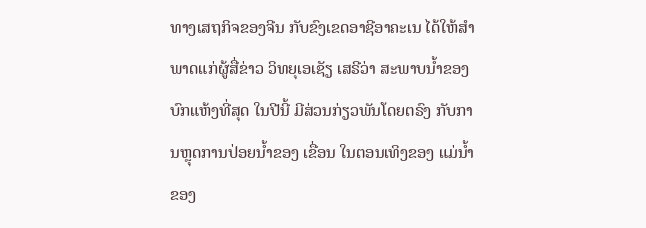ທາງເສຖກິຈຂອງຈີນ ກັບຂົງເຂດອາຊີອາຄະເນ ໄດ້ໃຫ້ສຳພາດແກ່ຜູ້ສື່ຂ່າວ ວິທຍຸເອເຊັຽ ເສຣີວ່າ ສະພາບນ້ຳຂອງບົກແຫ້ງທີ່ສຸດ ໃນປີນີ້ ມີສ່ວນກ່ຽວພັນໂດຍຕຣົງ ກັບການຫຼຸດການປ່ອຍນ້ຳຂອງ ເຂື່ອນ ໃນຕອນເທິງຂອງ ແມ່ນ້ຳຂອງ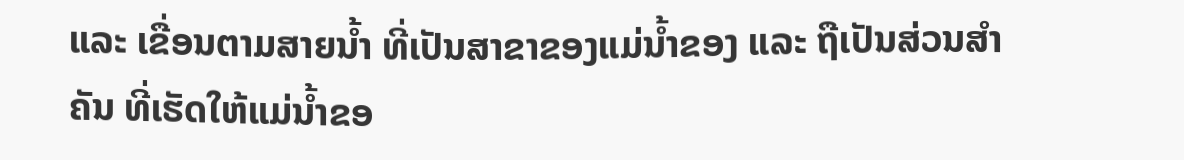ແລະ ເຂື່ອນຕາມສາຍນ້ຳ ທີ່ເປັນສາຂາຂອງແມ່ນ້ຳຂອງ ແລະ ຖືເປັນສ່ວນສຳຄັນ ທີ່ເຮັດໃຫ້ແມ່ນ້ຳຂອ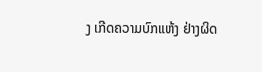ງ ເກີດຄວາມບົກແຫ້ງ ຢ່າງຜິດ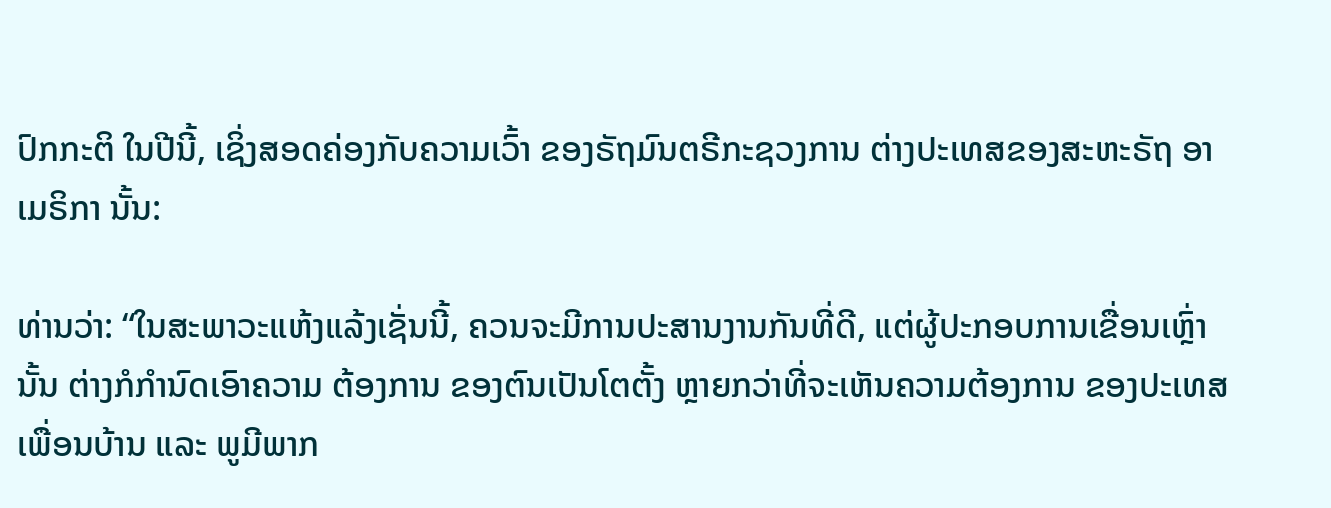ປົກກະຕິ ໃນປີນີ້, ເຊິ່ງສອດຄ່ອງກັບຄວາມເວົ້າ ຂອງຣັຖມົນຕຣີກະຊວງການ ຕ່າງປະເທສຂອງສະຫະຣັຖ ອາເມຣິກາ ນັ້ນ:

ທ່ານວ່າ: “ໃນສະພາວະແຫ້ງແລ້ງເຊັ່ນນີ້, ຄວນຈະມີການປະສານງານກັນທີ່ດີ, ແຕ່ຜູ້ປະກອບການເຂື່ອນເຫຼົ່ານັ້ນ ຕ່າງກໍກຳນົດເອົາຄວາມ ຕ້ອງການ ຂອງຕົນເປັນໂຕຕັ້ງ ຫຼາຍກວ່າທີ່ຈະເຫັນຄວາມຕ້ອງການ ຂອງປະເທສເພື່ອນບ້ານ ແລະ ພູມີພາກ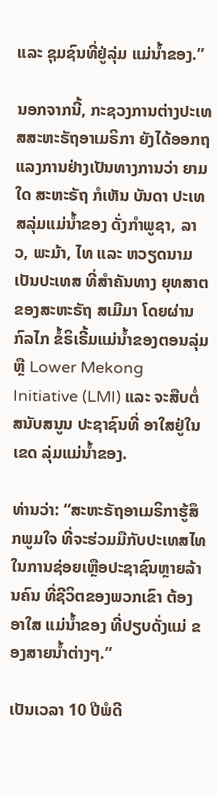ແລະ ຊຸມຊົນທີ່ຢູ່ລຸ່ມ ແມ່ນ້ຳຂອງ.”

ນອກຈາກນີ້, ກະຊວງການຕ່າງປະເທສສະຫະຣັຖອາເມຣິກາ ຍັງໄດ້ອອກຖແລງການຢ່າງເປັນທາງການວ່າ ຍາມໃດ ສະຫະຣັຖ ກໍເຫັນ ບັນດາ ປະເທສລຸ່ມແມ່ນ້ຳຂອງ ດັ່ງກຳພູຊາ, ລາວ, ພະມ້າ, ໄທ ແລະ ຫວຽດນາມ ເປັນປະເທສ ທີ່ສຳຄັນທາງ ຍຸທສາຕ ຂອງສະຫະຣັຖ ສເມີມາ ໂດຍຜ່ານກົລໄກ ຂໍ້ຣິເຣີ້ມແມ່ນ້ຳຂອງຕອນລຸ່ມ ຫຼື Lower Mekong Initiative (LMI) ແລະ ຈະສືບຕໍ່ສນັບສນູນ ປະຊາຊົນທີ່ ອາໃສຢູ່ໃນເຂດ ລຸ່ມແມ່ນ້ຳຂອງ.

ທ່ານວ່າ: “ສະຫະຣັຖອາເມຣິກາຮູ້ສຶກພູມໃຈ ທີ່ຈະຮ່ວມມືກັບປະເທສໄທ ໃນການຊ່ອຍເຫຼືອປະຊາຊົນຫຼາຍລ້ານຄົນ ທີ່ຊີວິຕຂອງພວກເຂົາ ຕ້ອງອາໃສ ແມ່ນ້ຳຂອງ ທີ່ປຽບດັ່ງແມ່ ຂອງສາຍນ້ຳຕ່າງໆ.”

ເປັນເວລາ 10 ປີພໍດີ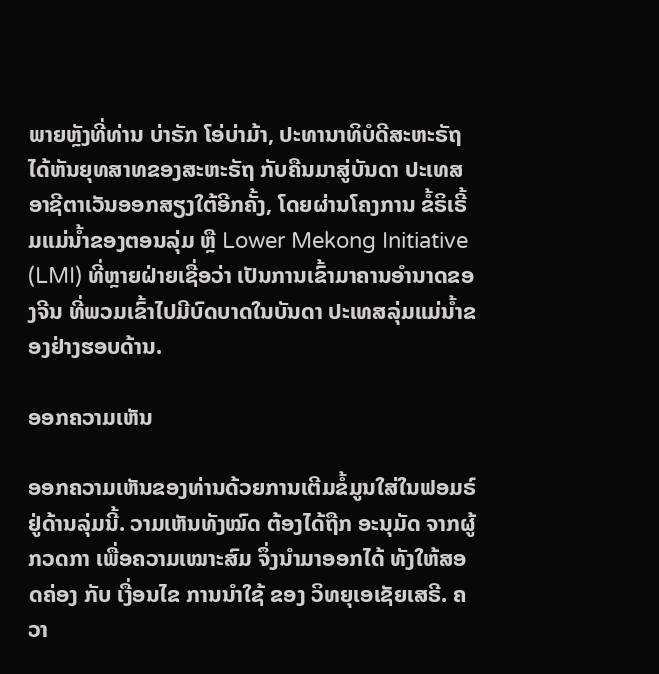ພາຍຫຼັງທີ່ທ່ານ ບ່າຣັກ ໂອ່ບ່າມ້າ, ປະທານາທິບໍດີສະຫະຣັຖ ໄດ້ຫັນຍຸທສາທຂອງສະຫະຣັຖ ກັບຄືນມາສູ່ບັນດາ ປະເທສ ອາຊີຕາເວັນອອກສຽງໃຕ້ອີກຄັ້ງ, ໂດຍຜ່ານໂຄງການ ຂໍ້ຣິເຣີ້ມແມ່ນ້ຳຂອງຕອນລຸ່ມ ຫຼື Lower Mekong Initiative (LMI) ທີ່ຫຼາຍຝ່າຍເຊື່ອວ່າ ເປັນການເຂົ້າມາຄານອຳນາດຂອງຈີນ ທີ່ພວມເຂົ້າໄປມີບົດບາດໃນບັນດາ ປະເທສລຸ່ມແມ່ນ້ຳຂອງຢ່າງຮອບດ້ານ.

ອອກຄວາມເຫັນ

ອອກຄວາມເຫັນຂອງທ່ານດ້ວຍການເຕີມຂໍ້ມູນໃສ່ໃນຟອມຣ໌ຢູ່ດ້ານລຸ່ມນີ້. ວາມເຫັນທັງໝົດ ຕ້ອງໄດ້ຖືກ ອະນຸມັດ ຈາກຜູ້ ກວດກາ ເພື່ອຄວາມເໝາະສົມ ຈຶ່ງນໍາມາອອກໄດ້ ທັງໃຫ້ສອດຄ່ອງ ກັບ ເງື່ອນໄຂ ການນຳໃຊ້ ຂອງ ວິທຍຸເອເຊັຍເສຣີ. ຄວາ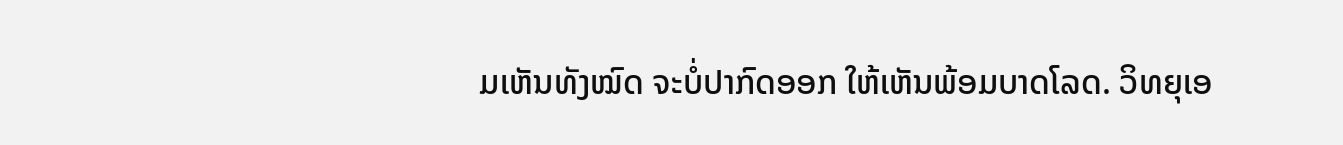ມເຫັນທັງໝົດ ຈະບໍ່ປາກົດອອກ ໃຫ້ເຫັນພ້ອມບາດໂລດ. ວິທຍຸເອ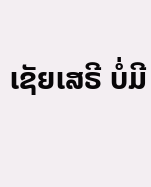ເຊັຍເສຣີ ບໍ່ມີ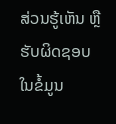ສ່ວນຮູ້ເຫັນ ຫຼືຮັບຜິດຊອບ ໃນຂໍ້ມູນ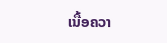ເນື້ອຄວາ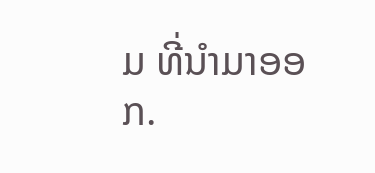ມ ທີ່ນໍາມາອອກ.